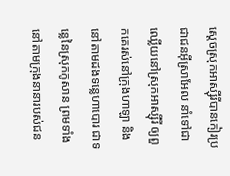ស្ដេចស្រុកអាស្ស៊ីរីបានកៀរប្រជាជនអ៊ីស្រាអែល នាំទៅជាឈ្លើយនៅស្រុកអាស្ស៊ីរី ឲ្យពួកគេរស់នៅក្រុងហាឡា និងនៅតាមដងទន្លេហាបោរ ជាទន្លេនៃស្រុកកូសាន ព្រមទាំងនៅតាមក្រុងនានារបស់ជន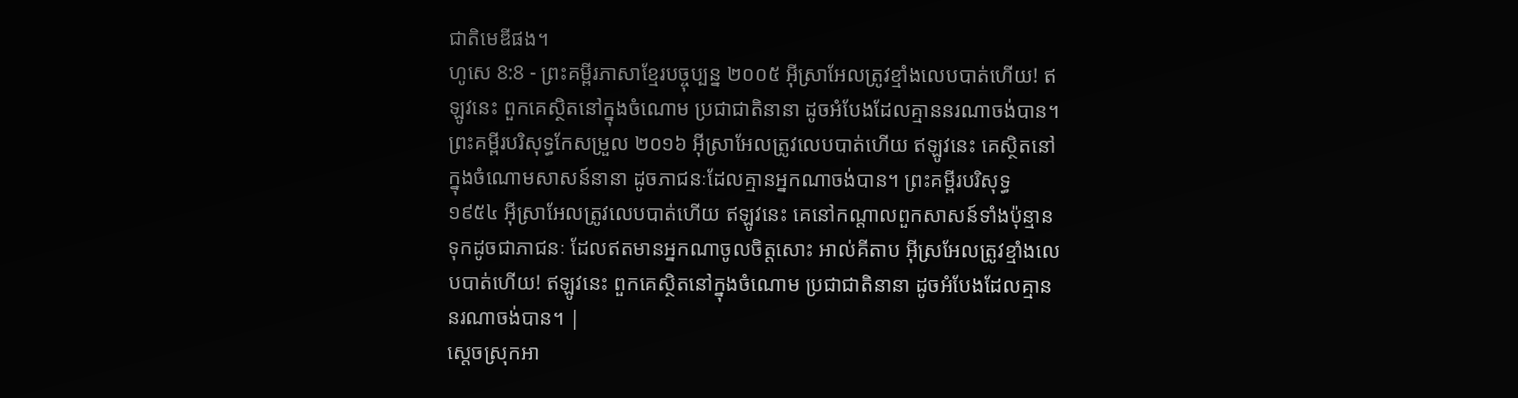ជាតិមេឌីផង។
ហូសេ 8:8 - ព្រះគម្ពីរភាសាខ្មែរបច្ចុប្បន្ន ២០០៥ អ៊ីស្រាអែលត្រូវខ្មាំងលេបបាត់ហើយ! ឥឡូវនេះ ពួកគេស្ថិតនៅក្នុងចំណោម ប្រជាជាតិនានា ដូចអំបែងដែលគ្មាននរណាចង់បាន។ ព្រះគម្ពីរបរិសុទ្ធកែសម្រួល ២០១៦ អ៊ីស្រាអែលត្រូវលេបបាត់ហើយ ឥឡូវនេះ គេស្ថិតនៅក្នុងចំណោមសាសន៍នានា ដូចភាជនៈដែលគ្មានអ្នកណាចង់បាន។ ព្រះគម្ពីរបរិសុទ្ធ ១៩៥៤ អ៊ីស្រាអែលត្រូវលេបបាត់ហើយ ឥឡូវនេះ គេនៅកណ្តាលពួកសាសន៍ទាំងប៉ុន្មានទុកដូចជាភាជនៈ ដែលឥតមានអ្នកណាចូលចិត្តសោះ អាល់គីតាប អ៊ីស្រអែលត្រូវខ្មាំងលេបបាត់ហើយ! ឥឡូវនេះ ពួកគេស្ថិតនៅក្នុងចំណោម ប្រជាជាតិនានា ដូចអំបែងដែលគ្មាននរណាចង់បាន។ |
ស្ដេចស្រុកអា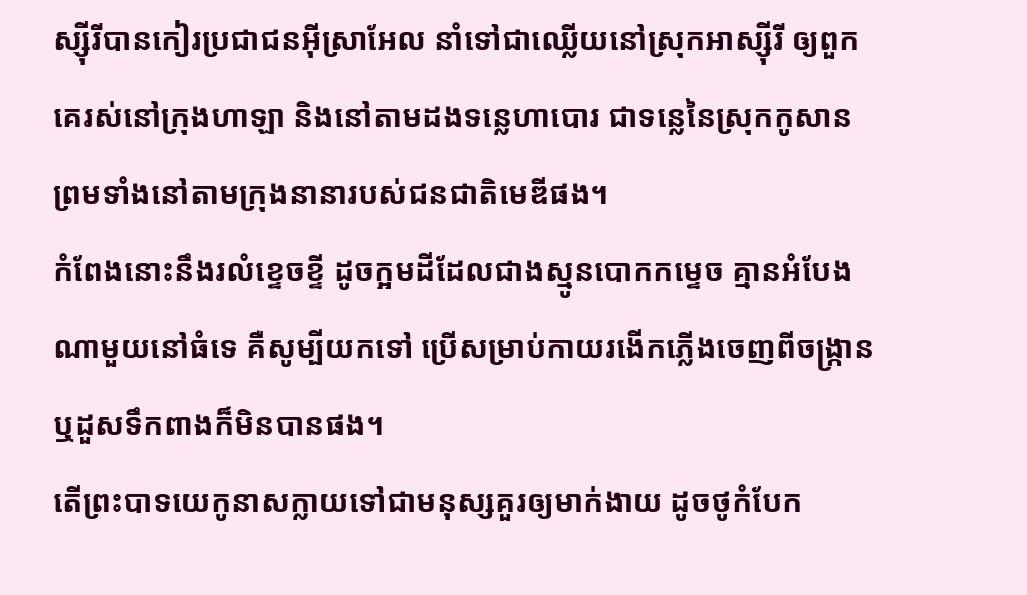ស្ស៊ីរីបានកៀរប្រជាជនអ៊ីស្រាអែល នាំទៅជាឈ្លើយនៅស្រុកអាស្ស៊ីរី ឲ្យពួកគេរស់នៅក្រុងហាឡា និងនៅតាមដងទន្លេហាបោរ ជាទន្លេនៃស្រុកកូសាន ព្រមទាំងនៅតាមក្រុងនានារបស់ជនជាតិមេឌីផង។
កំពែងនោះនឹងរលំខ្ទេចខ្ទី ដូចក្អមដីដែលជាងស្មូនបោកកម្ទេច គ្មានអំបែងណាមួយនៅធំទេ គឺសូម្បីយកទៅ ប្រើសម្រាប់កាយរងើកភ្លើងចេញពីចង្ក្រាន ឬដួសទឹកពាងក៏មិនបានផង។
តើព្រះបាទយេកូនាសក្លាយទៅជាមនុស្សគួរឲ្យមាក់ងាយ ដូចថូកំបែក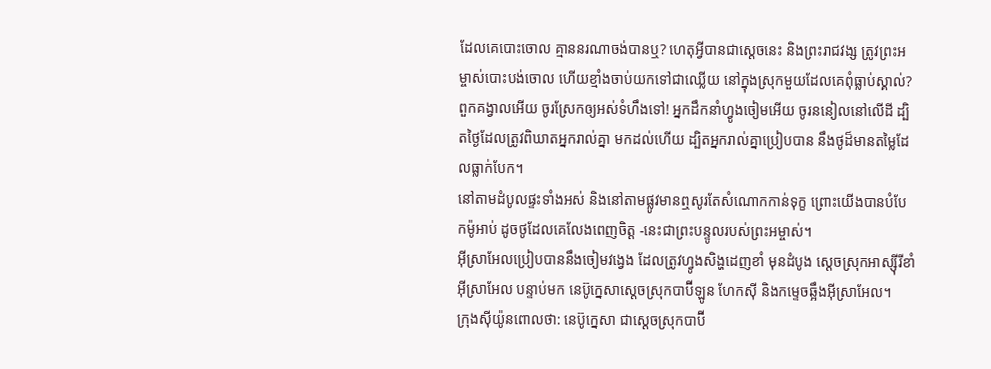ដែលគេបោះចោល គ្មាននរណាចង់បានឬ? ហេតុអ្វីបានជាស្ដេចនេះ និងព្រះរាជវង្ស ត្រូវព្រះអម្ចាស់បោះបង់ចោល ហើយខ្មាំងចាប់យកទៅជាឈ្លើយ នៅក្នុងស្រុកមួយដែលគេពុំធ្លាប់ស្គាល់?
ពួកគង្វាលអើយ ចូរស្រែកឲ្យអស់ទំហឹងទៅ! អ្នកដឹកនាំហ្វូងចៀមអើយ ចូរននៀលនៅលើដី ដ្បិតថ្ងៃដែលត្រូវពិឃាតអ្នករាល់គ្នា មកដល់ហើយ ដ្បិតអ្នករាល់គ្នាប្រៀបបាន នឹងថូដ៏មានតម្លៃដែលធ្លាក់បែក។
នៅតាមដំបូលផ្ទះទាំងអស់ និងនៅតាមផ្លូវមានឮសូរតែសំណោកកាន់ទុក្ខ ព្រោះយើងបានបំបែកម៉ូអាប់ ដូចថូដែលគេលែងពេញចិត្ត -នេះជាព្រះបន្ទូលរបស់ព្រះអម្ចាស់។
អ៊ីស្រាអែលប្រៀបបាននឹងចៀមវង្វេង ដែលត្រូវហ្វូងសិង្ហដេញខាំ មុនដំបូង ស្ដេចស្រុកអាស្ស៊ីរីខាំអ៊ីស្រាអែល បន្ទាប់មក នេប៊ូក្នេសាស្ដេចស្រុកបាប៊ីឡូន ហែកស៊ី និងកម្ទេចឆ្អឹងអ៊ីស្រាអែល។
ក្រុងស៊ីយ៉ូនពោលថា: នេប៊ូក្នេសា ជាស្ដេចស្រុកបាប៊ី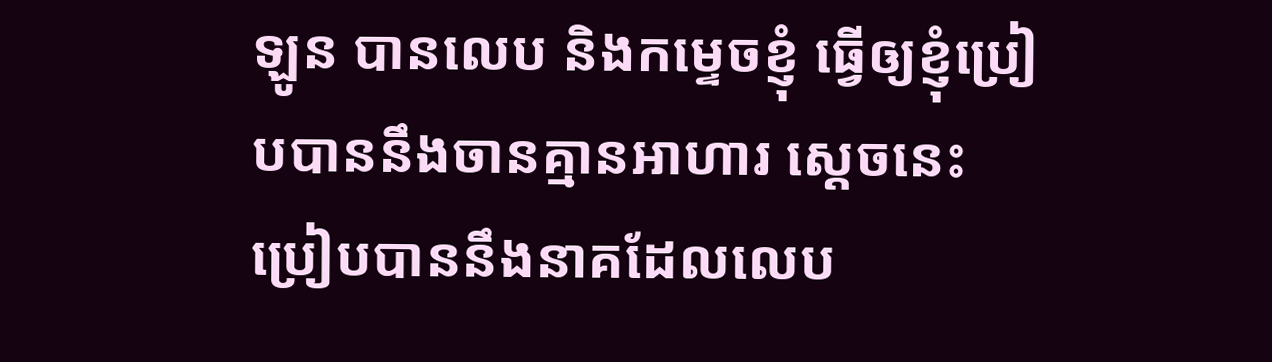ឡូន បានលេប និងកម្ទេចខ្ញុំ ធ្វើឲ្យខ្ញុំប្រៀបបាននឹងចានគ្មានអាហារ ស្ដេចនេះប្រៀបបាននឹងនាគដែលលេប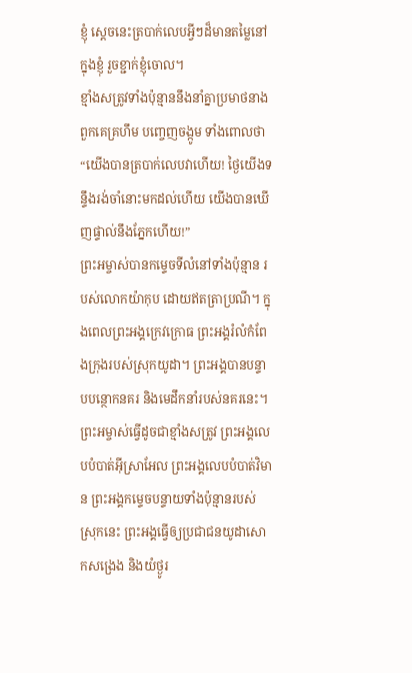ខ្ញុំ ស្ដេចនេះត្របាក់លេបអ្វីៗដ៏មានតម្លៃនៅក្នុងខ្ញុំ រួចខ្ជាក់ខ្ញុំចោល។
ខ្មាំងសត្រូវទាំងប៉ុន្មាននឹងនាំគ្នាប្រមាថនាង ពួកគេគ្រហឹម បញ្ចេញចង្កូម ទាំងពោលថា “យើងបានត្របាក់លេបវាហើយ! ថ្ងៃយើងទន្ទឹងរង់ចាំនោះមកដល់ហើយ យើងបានឃើញផ្ទាល់នឹងភ្នែកហើយ!”
ព្រះអម្ចាស់បានកម្ទេចទីលំនៅទាំងប៉ុន្មាន របស់លោកយ៉ាកុប ដោយឥតត្រាប្រណី។ ក្នុងពេលព្រះអង្គក្រេវក្រោធ ព្រះអង្គរំលំកំពែងក្រុងរបស់ស្រុកយូដា។ ព្រះអង្គបានបន្ទាបបន្ថោកនគរ និងមេដឹកនាំរបស់នគរនេះ។
ព្រះអម្ចាស់ធ្វើដូចជាខ្មាំងសត្រូវ ព្រះអង្គលេបបំបាត់អ៊ីស្រាអែល ព្រះអង្គលេបបំបាត់វិមាន ព្រះអង្គកម្ទេចបន្ទាយទាំងប៉ុន្មានរបស់ស្រុកនេះ ព្រះអង្គធ្វើឲ្យប្រជាជនយូដាសោកសង្រេង និងយំថ្ងូរ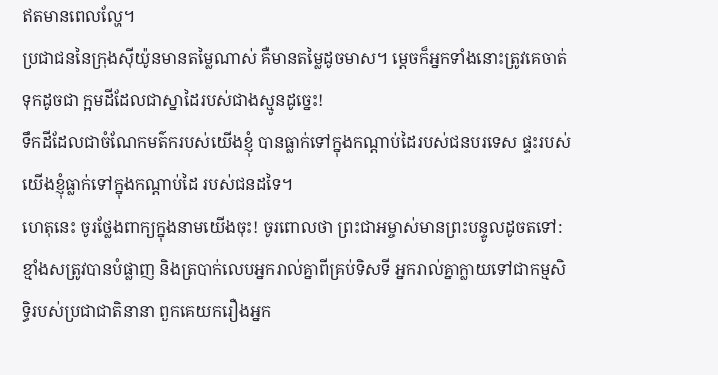ឥតមានពេលល្ហែ។
ប្រជាជននៃក្រុងស៊ីយ៉ូនមានតម្លៃណាស់ គឺមានតម្លៃដូចមាស។ ម្ដេចក៏អ្នកទាំងនោះត្រូវគេចាត់ទុកដូចជា ក្អមដីដែលជាស្នាដៃរបស់ជាងស្មូនដូច្នេះ!
ទឹកដីដែលជាចំណែកមត៌ករបស់យើងខ្ញុំ បានធ្លាក់ទៅក្នុងកណ្ដាប់ដៃរបស់ជនបរទេស ផ្ទះរបស់យើងខ្ញុំធ្លាក់ទៅក្នុងកណ្ដាប់ដៃ របស់ជនដទៃ។
ហេតុនេះ ចូរថ្លែងពាក្យក្នុងនាមយើងចុះ! ចូរពោលថា ព្រះជាអម្ចាស់មានព្រះបន្ទូលដូចតទៅ: ខ្មាំងសត្រូវបានបំផ្លាញ និងត្របាក់លេបអ្នករាល់គ្នាពីគ្រប់ទិសទី អ្នករាល់គ្នាក្លាយទៅជាកម្មសិទ្ធិរបស់ប្រជាជាតិនានា ពួកគេយករឿងអ្នក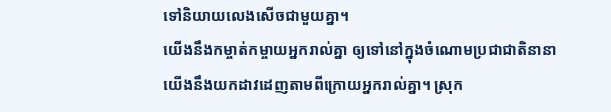ទៅនិយាយលេងសើចជាមួយគ្នា។
យើងនឹងកម្ចាត់កម្ចាយអ្នករាល់គ្នា ឲ្យទៅនៅក្នុងចំណោមប្រជាជាតិនានា យើងនឹងយកដាវដេញតាមពីក្រោយអ្នករាល់គ្នា។ ស្រុក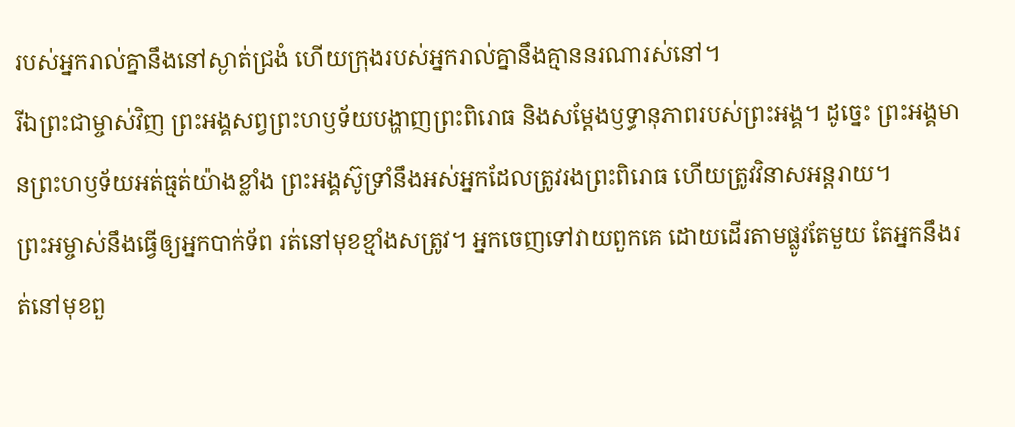របស់អ្នករាល់គ្នានឹងនៅស្ងាត់ជ្រងំ ហើយក្រុងរបស់អ្នករាល់គ្នានឹងគ្មាននរណារស់នៅ។
រីឯព្រះជាម្ចាស់វិញ ព្រះអង្គសព្វព្រះហឫទ័យបង្ហាញព្រះពិរោធ និងសម្តែងឫទ្ធានុភាពរបស់ព្រះអង្គ។ ដូច្នេះ ព្រះអង្គមានព្រះហឫទ័យអត់ធ្មត់យ៉ាងខ្លាំង ព្រះអង្គស៊ូទ្រាំនឹងអស់អ្នកដែលត្រូវរងព្រះពិរោធ ហើយត្រូវវិនាសអន្តរាយ។
ព្រះអម្ចាស់នឹងធ្វើឲ្យអ្នកបាក់ទ័ព រត់នៅមុខខ្មាំងសត្រូវ។ អ្នកចេញទៅវាយពួកគេ ដោយដើរតាមផ្លូវតែមួយ តែអ្នកនឹងរត់នៅមុខពួ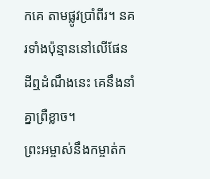កគេ តាមផ្លូវប្រាំពីរ។ នគរទាំងប៉ុន្មាននៅលើផែនដីឮដំណឹងនេះ គេនឹងនាំគ្នាព្រឺខ្លាច។
ព្រះអម្ចាស់នឹងកម្ចាត់ក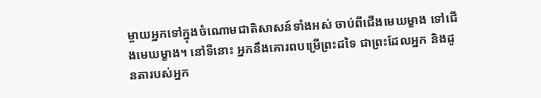ម្ចាយអ្នកទៅក្នុងចំណោមជាតិសាសន៍ទាំងអស់ ចាប់ពីជើងមេឃម្ខាង ទៅជើងមេឃម្ខាង។ នៅទីនោះ អ្នកនឹងគោរពបម្រើព្រះដទៃ ជាព្រះដែលអ្នក និងដូនតារបស់អ្នក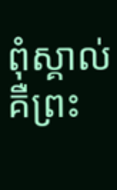ពុំស្គាល់ គឺព្រះ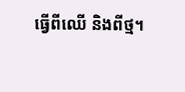ធ្វើពីឈើ និងពីថ្ម។